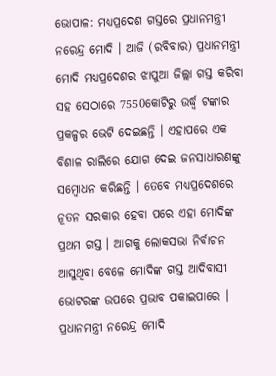ଭୋପାଳ: ମଧ୍ୟପ୍ରଦେଶ ଗସ୍ତରେ ପ୍ରଧାନମନ୍ତ୍ରୀ ନରେନ୍ଦ୍ର ମୋଦି । ଆଜି (ରବିବାର) ପ୍ରଧାନମନ୍ତ୍ରୀ ମୋଦି ମଧ୍ୟପ୍ରଦେଶର ଝାପୁଆ ଜିଲ୍ଲା ଗସ୍ତ କରିବା ସହ ସେଠାରେ 7550କୋଟିରୁ ଉର୍ଦ୍ଧ୍ୱ ଟଙ୍କାର ପ୍ରକଳ୍ପର ଭେଟି ଦେଇଛନ୍ତି । ଏହାପରେ ଏକ ବିଶାଳ ରାଲିରେ ଯୋଗ ଦେଇ ଜନସାଧାରଣଙ୍କୁ ସମ୍ବୋଧନ କରିଛନ୍ତି । ତେବେ ମଧ୍ୟପ୍ରଦେଶରେ ନୂତନ ସରକାର ହେବା ପରେ ଏହା ମୋଦିଙ୍କ ପ୍ରଥମ ଗସ୍ତ । ଆଗକୁ ଲୋକସଭା ନିର୍ବାଚନ ଆସୁଥିବା ବେଳେ ମୋଦିଙ୍କ ଗସ୍ତ ଆଦିବାସୀ ଭୋଟରଙ୍କ ଉପରେ ପ୍ରଭାବ ପକାଇପାରେ ।
ପ୍ରଧାନମନ୍ତ୍ରୀ ନରେନ୍ଦ୍ର ମୋଦି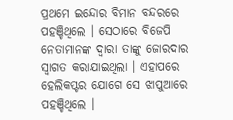ପ୍ରଥମେ ଇନ୍ଦୋର ବିମାନ ବନ୍ଦରରେ ପହଞ୍ଚିଥିଲେ । ସେଠାରେ ବିଜେପି ନେତାମାନଙ୍କ ଦ୍ୱାରା ତାଙ୍କୁ ଜୋରଦାର ସ୍ୱାଗତ କରାଯାଇଥିଲା । ଏହାପରେ ହେଲିକପ୍ଟର ଯୋଗେ ସେ ଝାପୁଆରେ ପହଞ୍ଚିଥିଲେ ।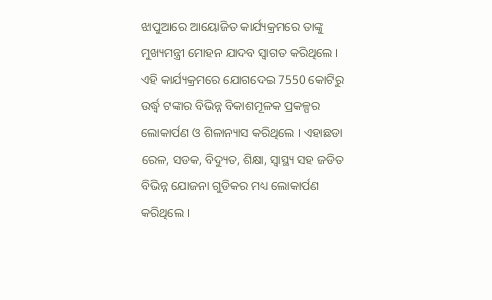ଝାପୁଆରେ ଆୟୋଜିତ କାର୍ଯ୍ୟକ୍ରମରେ ତାଙ୍କୁ ମୁଖ୍ୟମନ୍ତ୍ରୀ ମୋହନ ଯାଦବ ସ୍ୱାଗତ କରିଥିଲେ । ଏହି କାର୍ଯ୍ୟକ୍ରମରେ ଯୋଗଦେଇ 7550 କୋଟିରୁ ଉର୍ଦ୍ଧ୍ୱ ଟଙ୍କାର ବିଭିନ୍ନ ବିକାଶମୂଳକ ପ୍ରକଳ୍ପର ଲୋକାର୍ପଣ ଓ ଶିଳାନ୍ୟାସ କରିଥିଲେ । ଏହାଛଡା ରେଳ, ସଡକ, ବିଦ୍ୟୁତ, ଶିକ୍ଷା, ସ୍ୱାସ୍ଥ୍ୟ ସହ ଜଡିତ ବିଭିନ୍ନ ଯୋଜନା ଗୁଡିକର ମଧ୍ୟ ଲୋକାର୍ପଣ କରିଥିଲେ ।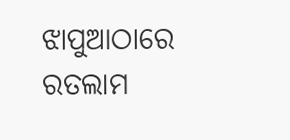ଝାପୁଆଠାରେ ରତଲାମ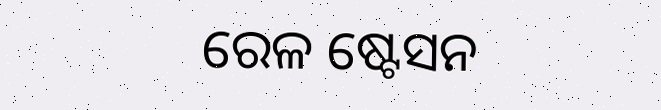ରେଳ ଷ୍ଟେସନ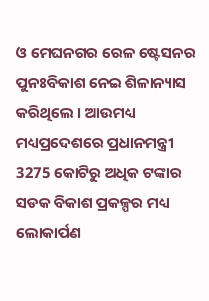ଓ ମେଘନଗର ରେଳ ଷ୍ଟେସନର ପୁନଃବିକାଶ ନେଇ ଶିଳାନ୍ୟାସ କରିଥିଲେ । ଆଉମଧ୍ୟ ମଧ୍ୟପ୍ରଦେଶରେ ପ୍ରଧାନମନ୍ତ୍ରୀ 3275 କୋଟିରୁ ଅଧିକ ଟଙ୍କାର ସଡକ ବିକାଶ ପ୍ରକଳ୍ପର ମଧ୍ୟ ଲୋକାର୍ପଣ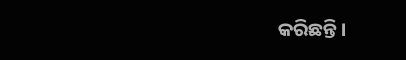କରିଛନ୍ତି ।